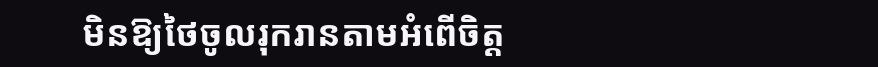មិនឱ្យថៃចូលរុករានតាមអំពើចិត្ត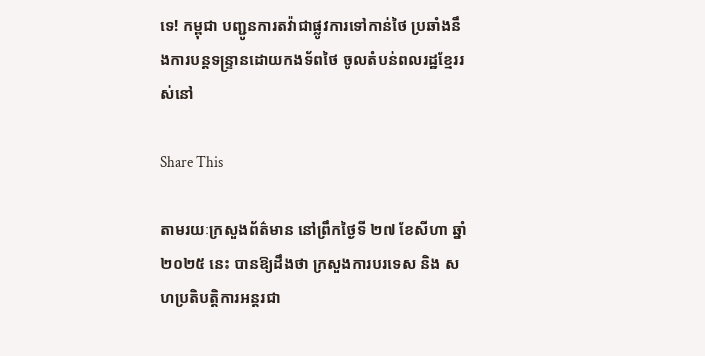ទេ! កម្ពុជា បញ្ជូនការតវ៉ាជាផ្លូវការទៅកាន់ថៃ ប្រឆាំងនឹងការបន្តទន្ទ្រានដោយកងទ័ពថៃ ចូលតំបន់ពលរដ្ឋខ្មែររស់នៅ

Share This

តាមរយៈក្រសួងព័ត៌មាន នៅព្រឹកថ្ងៃទី ២៧ ខែសីហា ឆ្នាំ ២០២៥ នេះ បានឱ្យដឹងថា ក្រសួងការបរទេស និង សហប្រតិបត្តិការអន្តរជា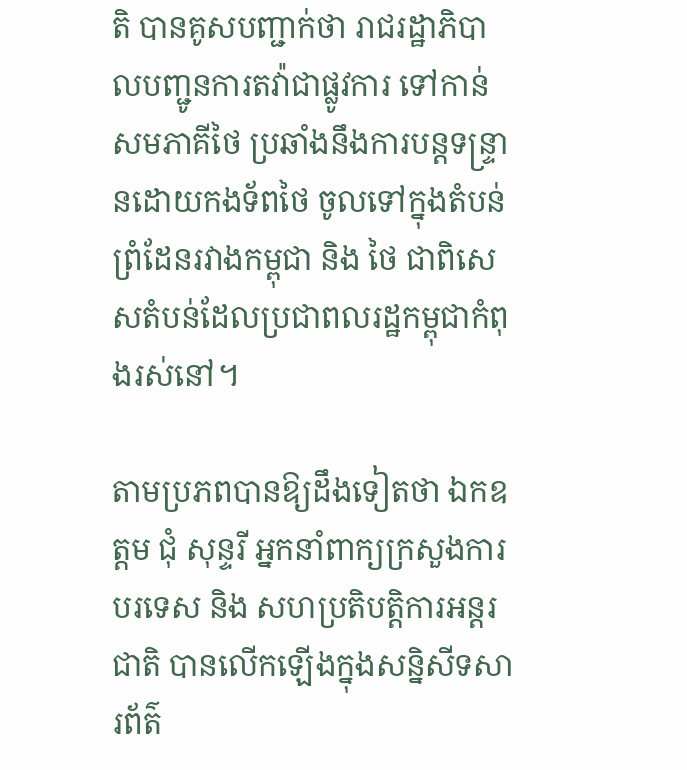តិ បានគូសបញ្ជាក់ថា រាជរដ្ឋាភិបាលបញ្ជូនការតវ៉ាជាផ្លូវការ ទៅកាន់សមភាគីថៃ ប្រឆាំងនឹងការបន្តទន្ទ្រានដោយកងទ័ពថៃ ចូលទៅក្នុងតំបន់ព្រំដែនរវាងកម្ពុជា និង ថៃ ជាពិសេសតំបន់ដែលប្រជាពលរដ្ឋកម្ពុជាកំពុងរស់នៅ។

តាមប្រភពបានឱ្យដឹងទៀតថា ឯកឧត្តម ជុំ សុន្ទរី អ្នកនាំពាក្យក្រសួងការបរទេស និង សហប្រតិបត្តិការអន្តរជាតិ បានលើកឡើងក្នុងសន្និសីទសារព័ត៌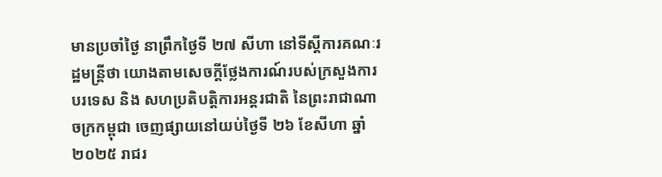មានប្រចាំថ្ងៃ នាព្រឹកថ្ងៃទី ២៧ សីហា នៅទីស្តីការគណៈរដ្ឋមន្ត្រីថា យោងតាមសេចក្តីថ្លែងការណ៍របស់ក្រសួងការបរទេស និង សហប្រតិបត្តិការអន្តរជាតិ នៃព្រះរាជាណាចក្រកម្ពុជា ចេញផ្សាយនៅយប់ថ្ងៃទី ២៦ ខែសីហា ឆ្នាំ ២០២៥ រាជរ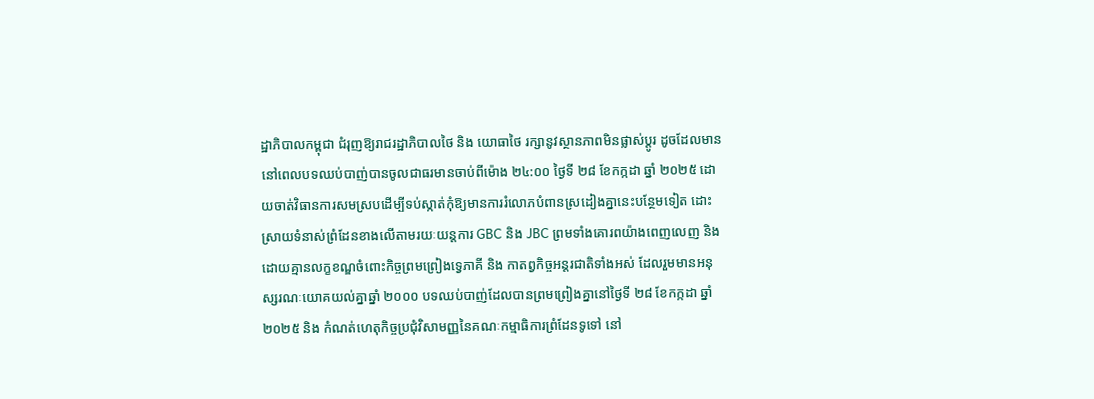ដ្ឋាភិបាលកម្ពុជា ជំរុញឱ្យរាជរដ្ឋាភិបាលថៃ និង យោធាថៃ រក្សានូវស្ថានភាពមិនផ្លាស់ប្តូរ ដូចដែលមាននៅពេលបទឈប់បាញ់បានចូលជាធរមានចាប់ពីម៉ោង ២៤:០០ ថ្ងៃទី ២៨ ខែកក្កដា ឆ្នាំ ២០២៥ ដោយចាត់វិធានការសមស្របដើម្បីទប់ស្កាត់កុំឱ្យមានការរំលោភបំពានស្រដៀងគ្នានេះបន្ថែមទៀត ដោះស្រាយទំនាស់ព្រំដែនខាងលើតាមរយៈយន្តការ GBC និង JBC ព្រមទាំងគោរពយ៉ាងពេញលេញ និង ដោយគ្មានលក្ខខណ្ឌចំពោះកិច្ចព្រមព្រៀងទ្វេភាគី និង កាតព្វកិច្ចអន្តរជាតិទាំងអស់ ដែលរួមមានអនុស្សរណៈយោគយល់គ្នាឆ្នាំ ២០០០ បទឈប់បាញ់ដែលបានព្រមព្រៀងគ្នានៅថ្ងៃទី ២៨ ខែកក្កដា ឆ្នាំ ២០២៥ និង កំណត់ហេតុកិច្ចប្រជុំវិសាមញ្ញនៃគណៈកម្មាធិការព្រំដែនទូទៅ នៅ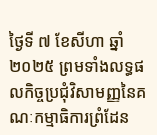ថ្ងៃទី ៧ ខែសីហា ឆ្នាំ ២០២៥ ព្រមទាំងលទ្ធផលកិច្ចប្រជុំវិសាមញ្ញនៃគណៈកម្មាធិការព្រំដែន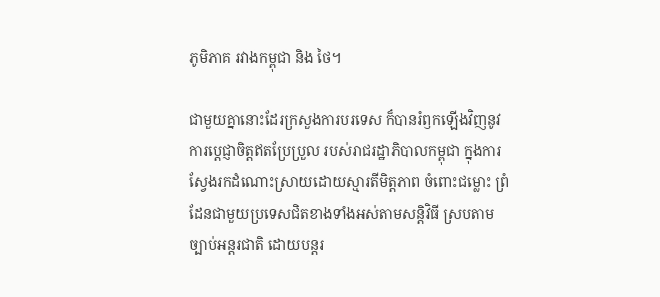ភូមិភាគ រវាងកម្ពុជា និង ថៃ។

ជាមួយគ្នានោះដែរក្រសួងការបរទេស ក៏បានរំឭកឡើងវិញនូវការប្តេជ្ញាចិត្តឥតប្រែប្រួល របស់រាជរដ្ឋាភិបាលកម្ពុជា ក្នុងការស្វែងរកដំណោះស្រាយដោយស្មារតីមិត្តភាព ចំពោះជម្លោះ ព្រំដែនជាមួយប្រទេសជិតខាងទាំងអស់តាមសន្តិវិធី ស្របតាមច្បាប់អន្តរជាតិ ដោយបន្តរ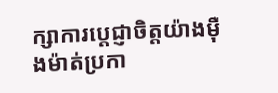ក្សាការប្តេជ្ញាចិត្តយ៉ាងម៉ឺងម៉ាត់ប្រកា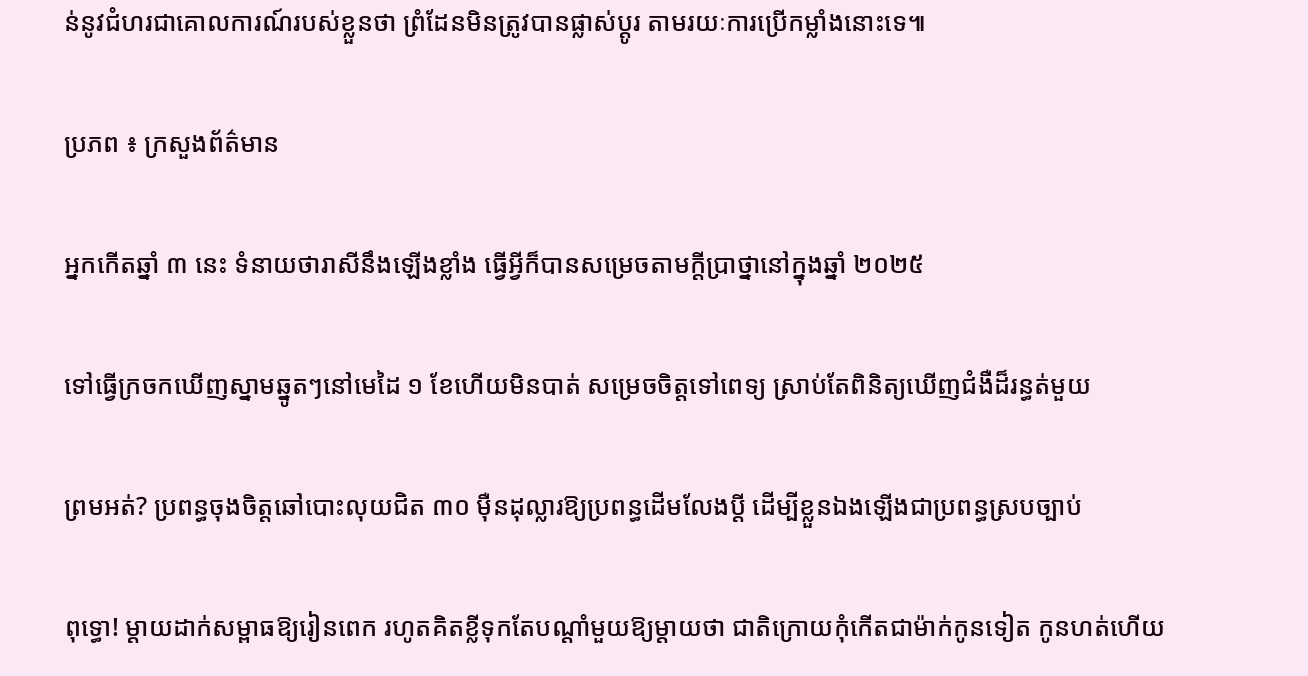ន់នូវជំហរជាគោលការណ៍របស់ខ្លួនថា ព្រំដែនមិនត្រូវបានផ្លាស់ប្តូរ តាមរយៈការប្រើកម្លាំងនោះទេ៕

ប្រភព ៖ ក្រសួងព័ត៌មាន

អ្នកកើតឆ្នាំ ៣ នេះ ទំនាយថារាសីនឹងឡើងខ្លាំង ធ្វើអ្វីក៏បានសម្រេចតាមក្ដីប្រាថ្នានៅក្នុងឆ្នាំ ២០២៥

ទៅធ្វើក្រចកឃើញស្នាមឆ្នូតៗនៅមេដៃ ១ ខែហើយមិនបាត់ សម្រេចចិត្តទៅពេទ្យ ស្រាប់តែពិនិត្យឃើញជំងឺដ៏រន្ធត់មួយ

ព្រមអត់? ប្រពន្ធចុងចិត្តឆៅបោះលុយជិត ៣០ ម៉ឺនដុល្លារឱ្យប្រពន្ធដើមលែងប្តី ដើម្បីខ្លួនឯងឡើងជាប្រពន្ធស្របច្បាប់

ពុទ្ធោ! ម្ដាយដាក់សម្ពាធឱ្យរៀនពេក រហូតគិតខ្លីទុកតែបណ្ដាំមួយឱ្យម្តាយថា ជាតិក្រោយកុំកើតជាម៉ាក់កូនទៀត កូនហត់ហើយ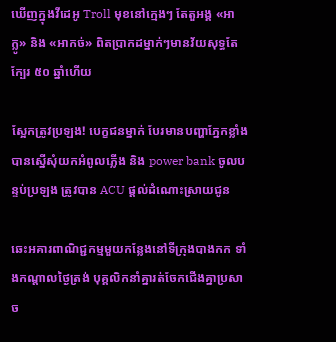ឃើញក្នុងវីដេអូ Troll មុខនៅក្មេងៗ តែតួអង្គ «អាក្លូ» និង «អាកច់» ពិតប្រាកដម្នាក់ៗមានវ័យសុទ្ធតែក្បែរ ៥០ ឆ្នាំហើយ

ស្អែកត្រូវប្រឡង! បេក្ខជនម្នាក់ បែរមានបញ្ហាភ្នែកខ្លាំង បានស្នើសុំយកអំពូលភ្លើង និង power bank ចូលបន្ទប់ប្រឡង ត្រូវបាន ACU ផ្ដល់ដំណោះស្រាយជូន

ឆេះអគារពាណិជ្ជកម្មមួយកន្លែងនៅទីក្រុងបាងកក ទាំងកណ្តាលថ្ងៃត្រង់ បុគ្គលិកនាំគ្នារត់ចែកជើងគ្នាប្រសាច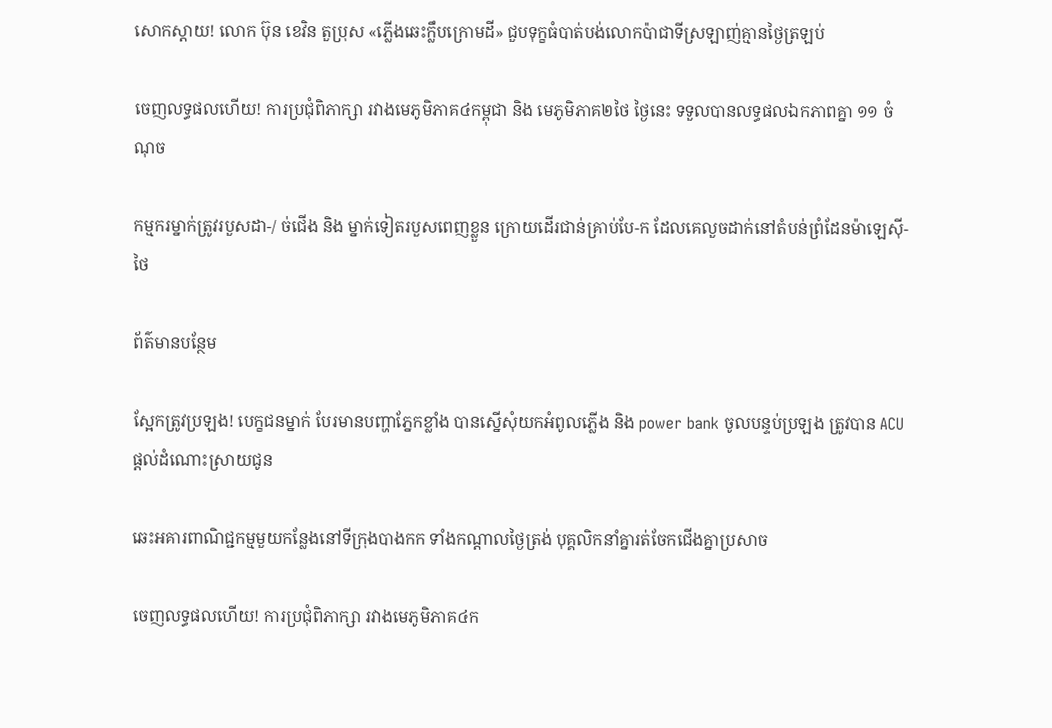សោកស្ដាយ! លោក ប៊ុន ខេវិន តួប្រុស «ភ្លើងឆេះក្លឹបក្រោមដី» ជួបទុក្ខធំបាត់បង់លោកប៉ាជាទីស្រឡាញ់គ្មានថ្ងៃត្រឡប់

ចេញលទ្ធផលហើយ! ការប្រជុំពិភាក្សា រវាងមេភូមិភាគ៤កម្ពុជា និង មេភូមិភាគ២ថៃ ថ្ងៃនេះ ទទួលបានលទ្ធផលឯកភាពគ្នា ១១ ចំណុច

កម្មករម្នាក់ត្រូវរបួសដា-/ ច់ជើង និង ម្នាក់ទៀតរបួសពេញខ្លួន ក្រោយដើរជាន់គ្រាប់បែ-ក ដែលគេលួចដាក់នៅតំបន់ព្រំដែនម៉ាឡេស៊ី-ថៃ

ព័ត៌មានបន្ថែម

ស្អែកត្រូវប្រឡង! បេក្ខជនម្នាក់ បែរមានបញ្ហាភ្នែកខ្លាំង បានស្នើសុំយកអំពូលភ្លើង និង power bank ចូលបន្ទប់ប្រឡង ត្រូវបាន ACU ផ្ដល់ដំណោះស្រាយជូន

ឆេះអគារពាណិជ្ជកម្មមួយកន្លែងនៅទីក្រុងបាងកក ទាំងកណ្តាលថ្ងៃត្រង់ បុគ្គលិកនាំគ្នារត់ចែកជើងគ្នាប្រសាច

ចេញលទ្ធផលហើយ! ការប្រជុំពិភាក្សា រវាងមេភូមិភាគ៤ក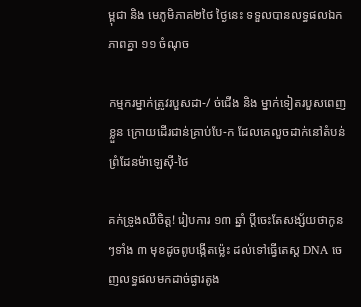ម្ពុជា និង មេភូមិភាគ២ថៃ ថ្ងៃនេះ ទទួលបានលទ្ធផលឯកភាពគ្នា ១១ ចំណុច

កម្មករម្នាក់ត្រូវរបួសដា-/ ច់ជើង និង ម្នាក់ទៀតរបួសពេញខ្លួន ក្រោយដើរជាន់គ្រាប់បែ-ក ដែលគេលួចដាក់នៅតំបន់ព្រំដែនម៉ាឡេស៊ី-ថៃ

គក់ទ្រូងឈឺចិត្ត! រៀបការ ១៣ ឆ្នាំ ប្ដីចេះតែសង្ស័យថាកូនៗទាំង ៣ មុខដូចពូបង្កើតម្ល៉េះ ដល់ទៅធ្វើតេស្ត DNA ចេញលទ្ធផលមកដាច់ផ្ងារតូង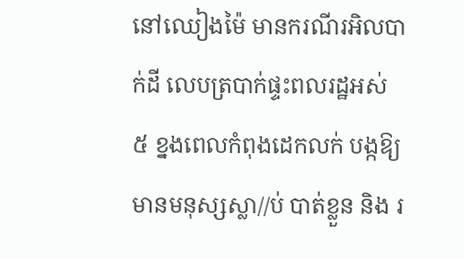នៅឈៀងម៉ៃ មានករណីរអិលបាក់ដី លេបត្របាក់ផ្ទះពលរដ្ឋអស់ ៥ ខ្នងពេលកំពុងដេកលក់ បង្កឱ្យមានមនុស្សស្លា//ប់ បាត់ខ្លួន និង រ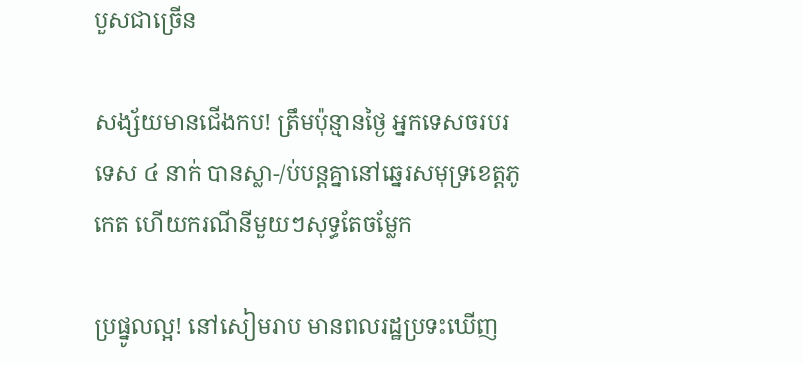បួសជាច្រើន

សង្ស័យមានជើងកប! ត្រឹមប៉ុន្មានថ្ងៃ អ្នកទេសចរបរទេស ៤ នាក់ បានស្លា-/ប់បន្តគ្នានៅឆ្នេរសមុទ្រខេត្តភូកេត ហើយករណីនីមួយៗសុទ្ធតែចម្លែក

ប្រផ្នូលល្អ! នៅសៀមរាប មានពលរដ្ឋប្រទះឃើញ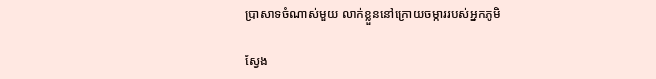ប្រាសាទចំណាស់មួយ លាក់ខ្លួននៅក្រោយចម្ការរបស់អ្នកភូមិ

ស្វែង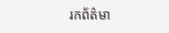រកព័ត៌មា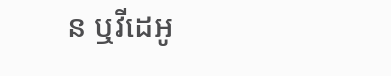ន ឬវីដេអូ